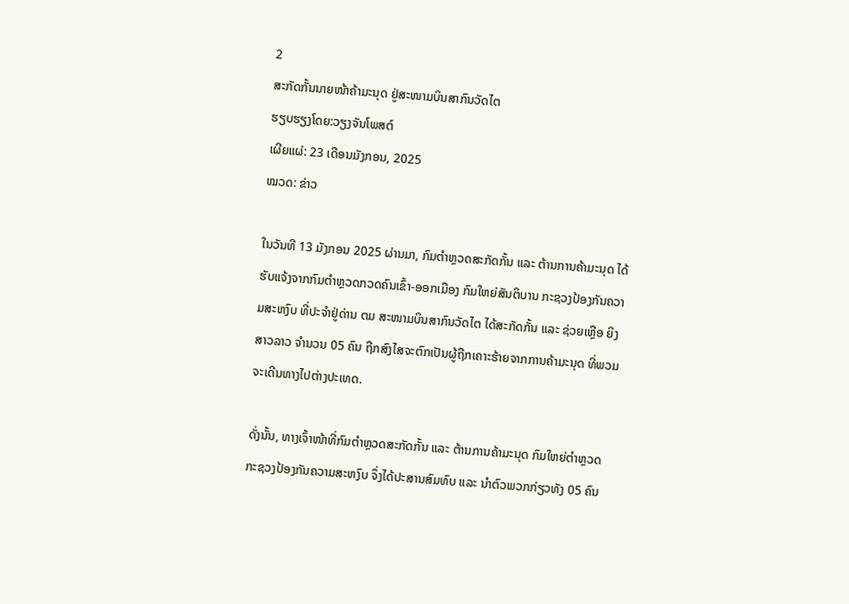2
ສະກັດກັ້ນນາຍໜ້າຄ້າມະນຸດ ຢູ່ສະໜາມບິນສາກົນວັດໄຕ
ຮຽບຮຽງໂດຍ:ວຽງຈັນໂພສຕ໌
ເຜີຍແຜ່: 23 ເດືອນມັງກອນ, 2025
ໝວດ: ຂ່າວ

ໃນວັນທີ 13 ມັງກອນ 2025 ຜ່ານມາ, ກົມຕໍາຫຼວດສະກັດກັ້ນ ແລະ ຕ້ານການຄ້າມະນຸດ ໄດ້ຮັບແຈ້ງຈາກກົມຕໍາຫຼວດກວດຄົນເຂົ້າ-ອອກເມືອງ ກົມໃຫຍ່ສັນຕິບານ ກະຊວງປ້ອງກັນຄວາມສະຫງົບ ທີ່ປະຈຳຢູ່ດ່ານ ຕມ ສະໜາມບິນສາກົນວັດໄຕ ໄດ້ສະກັດກັ້ນ ແລະ ຊ່ວຍເຫຼືອ ຍິງສາວລາວ ຈຳນວນ 05 ຄົນ ຖືກສົງໄສຈະຕົກເປັນຜູ້ຖືກເຄາະຮ້າຍຈາກການຄ້າມະນຸດ ທີ່ພວມຈະເດີນທາງໄປຕ່າງປະເທດ.

ດັ່ງນັ້ນ, ທາງເຈົ້າໜ້າທີ່ກົມຕຳຫຼວດສະກັດກັ້ນ ແລະ ຕ້ານການຄ້າມະນຸດ ກົມໃຫຍ່ຕຳຫຼວດ ກະຊວງປ້ອງກັນຄວາມສະຫງົບ ຈຶ່ງໄດ້ປະສານສົມທົບ ແລະ ນຳຕົວພວກກ່ຽວທັງ 05 ຄົນ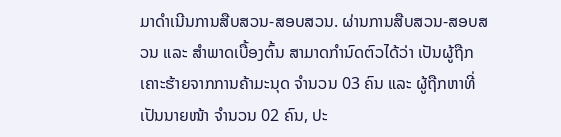ມາດຳເນີນການສືບສວນ-ສອບສວນ. ຜ່ານການສືບສວນ-ສອບສວນ ແລະ ສຳພາດເບື້ອງຕົ້ນ ສາມາດກຳນົດຕົວໄດ້ວ່າ ເປັນຜູ້ຖືກເຄາະຮ້າຍຈາກການຄ້າມະນຸດ ຈຳນວນ 03 ຄົນ ແລະ ຜູ້ຖືກຫາທີ່ເປັນນາຍໜ້າ ຈຳນວນ 02 ຄົນ, ປະ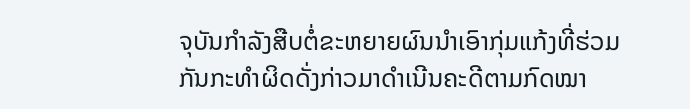ຈຸບັນກຳລັງສືບຕໍ່ຂະຫຍາຍຜົນນຳເອົາກຸ່ມແກ້ງທີ່ຮ່ວມກັນກະທຳຜິດດັ່ງກ່າວມາດຳເນີນຄະດີຕາມກົດໝາ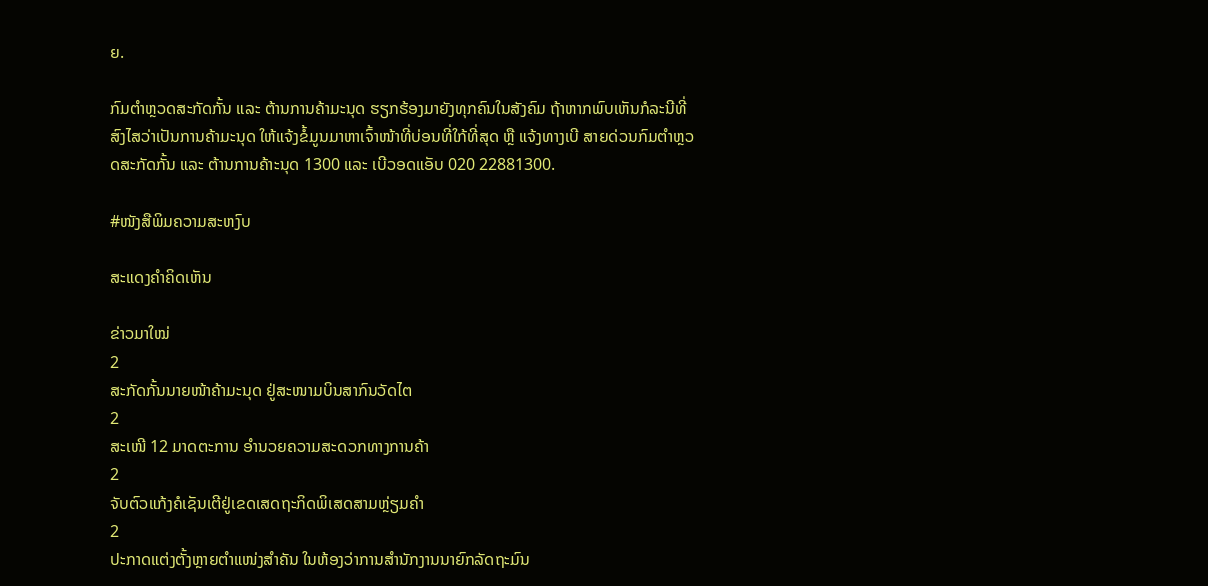ຍ.

ກົມຕຳຫຼວດສະກັດກັ້ນ ແລະ ຕ້ານການຄ້າມະນຸດ ຮຽກຮ້ອງມາຍັງທຸກຄົນໃນສັງຄົມ ຖ້າຫາກພົບເຫັນກໍລະນີທີ່ສົງໄສວ່າເປັນການຄ້າມະນຸດ ໃຫ້ແຈ້ງຂໍ້ມູນມາຫາເຈົ້າໜ້າທີ່ບ່ອນທີ່ໃກ້ທີ່ສຸດ ຫຼື ແຈ້ງທາງເບີ ສາຍດ່ວນກົມຕຳຫຼວດສະກັດກັ້ນ ແລະ ຕ້ານການຄ້າະນຸດ 1300 ແລະ ເບີວອດແອັບ 020 22881300.

#ໜັງສືພິມຄວາມສະຫງົບ

ສະແດງຄຳຄິດເຫັນ

ຂ່າວມາໃໝ່
2
ສະກັດກັ້ນນາຍໜ້າຄ້າມະນຸດ ຢູ່ສະໜາມບິນສາກົນວັດໄຕ
2
ສະເໜີ 12 ມາດຕະການ ອໍານວຍຄວາມສະດວກທາງການຄ້າ
2
ຈັບຕົວແກ້ງຄໍເຊັນເຕີຢູ່ເຂດເສດຖະກິດພິເສດສາມຫຼ່ຽມຄຳ
2
ປະກາດແຕ່ງຕັ້ງຫຼາຍຕຳແໜ່ງສຳຄັນ ໃນຫ້ອງວ່າການສຳນັກງານນາຍົກລັດຖະມົນ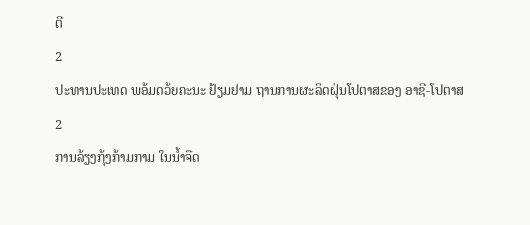ຕີ
2
ປະທານປະເທດ ພອ້ມດວ້ຍຄະນະ ຢ້ຽມຢາມ ຖານການຜະລິດຝຸ່ນໂປຕາສຂອງ ອາຊີ-ໂປຕາສ
2
ການລ້ຽງກຸ້ງກ້າມກາມ ໃນນໍ້າຈືດ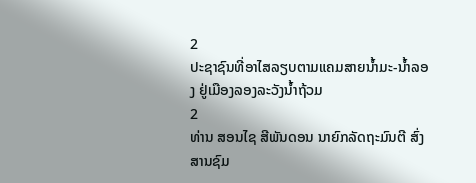2
ປະຊາຊົນທີ່ອາໄສລຽບຕາມແຄມສາຍນໍ້າມະ-ນໍ້າລອງ ຢູ່ເມືອງລອງລະວັງນໍ້າຖ້ວມ
2
ທ່ານ ສອນໄຊ ສີພັນດອນ ນາຍົກລັດຖະມົນຕີ ສົ່ງສານຊົມ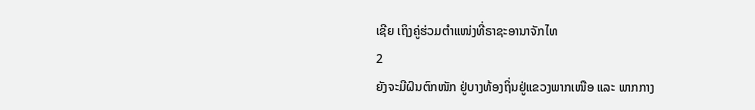ເຊີຍ ເຖິງຄູ່ຮ່ວມຕຳແໜ່ງທີ່ຣາຊະອານາຈັກໄທ
2
ຍັງຈະມີຝົນຕົກໜັກ ຢູ່ບາງທ້ອງຖິ່ນຢູ່ແຂວງພາກເໜືອ ແລະ ພາກກາງ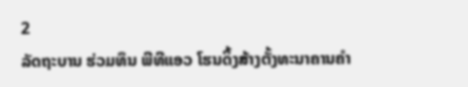2
ລັດຖະບານ ຮ່ວມທຶນ ພີທີແອວ ໂຮນດິ້ງສ້າງຕັ້ງທະນາຄານຄຳ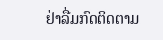ຢ່າລື່ມກົດຕິດຕາມ